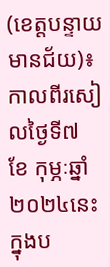(ខេត្តបន្ទាយមានជ័យ)៖ កាលពីរសៀលថ្ងៃទី៧ ខែ កុម្ភៈឆ្នាំ២០២៤នេះ ក្នុងប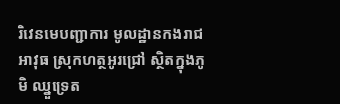រិវេនមេបញ្ជាការ មូលដ្ឋានកងរាជអាវុធ ស្រុកហត្ថអូរជ្រៅ ស្ថិតក្នុងភូមិ ឈ្នួទ្រេត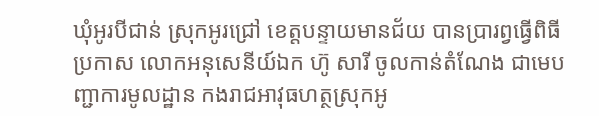ឃុំអូរបីជាន់ ស្រុកអូរជ្រៅ ខេត្តបន្ទាយមានជ័យ បានប្រារព្វធ្វើពិធីប្រកាស លោកអនុសេនីយ៍ឯក ហ៊ូ សារី ចូលកាន់តំណែង ជាមេបញ្ជាការមូលដ្ឋាន កងរាជអាវុធហត្ថស្រុកអូ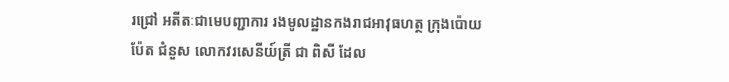រជ្រៅ អតីតៈជាមេបញ្ជាការ រងមូលដ្ឋានកងរាជអាវុធហត្ថ ក្រុងប៉ោយប៉ែត ជំនួស លោកវរសេនីយ៍ត្រី ជា ពិសី ដែល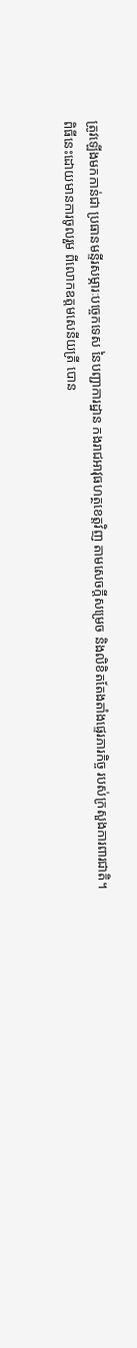ត្រូវឡើងមកកាន់ជា ប្រធានមន្ទីរសម្ភារៈបច្ចេកទេស នៃបញ្ជាការដ្ឋាន កងរាជអាវុធហត្ថខេត្តវិញ តាមសេចក្ដីសម្រេច និងលិខិតតែងតាំងផ្ទេរភារកិច្ច របស់ក្រសួងការពារជាតិ។
ពិធីនេះដោយមានការចូលរួម ពីលោកឧត្តមសេនីយត្រី បោន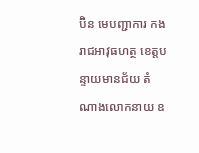ប៊ិន មេបញ្ជាការ កងរាជអាវុធហត្ថ ខេត្តបន្ទាយមានជ័យ តំណាងលោកនាយ ឧ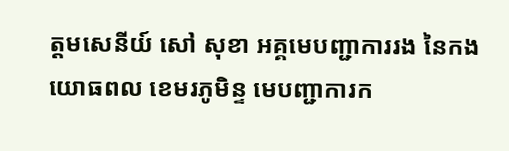ត្តមសេនីយ៍ សៅ សុខា អគ្គមេបញ្ជាការរង នៃកងយោធពល ខេមរភូមិន្ទ មេបញ្ជាការក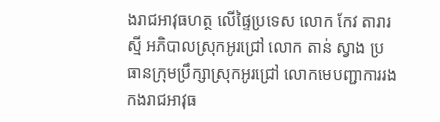ងរាជអាវុធហត្ថ លើផ្ទៃប្រទេស លោក កែវ តារារស្មី អភិបាលស្រុកអូរជ្រៅ លោក តាន់ ស្វាង ប្រធានក្រុមប្រឹក្សាស្រុកអូរជ្រៅ លោកមេបញ្ជាការរង កងរាជអាវុធ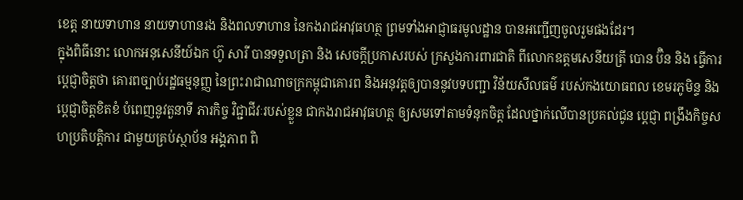ខេត្ត នាយទាហាន នាយទាហានរង និងពលទាហាន នៃកងរាជអាវុធហត្ថ ព្រមទាំងអាជ្ញាធរមូលដ្ឋាន បានអញ្ជើញចូលរួមផងដែរ។
ក្នុងពិធីនោះ លោកអនុសេនីយ៍ឯក ហ៊ូ សារី បានទទួលត្រា និង សេចក្តីប្រកាសរបស់ ក្រសួងការពារជាតិ ពីលោកឧត្តមសេនីយត្រី បោន ប៊ិន និង ធ្វើការប្តេជ្ញាចិត្តថា គោរពច្បាប់រដ្ឋធម្មនុញ្ញ នៃព្រះរាជាណាចក្រកម្ពុជាគោរព និងអនុវត្តឲ្យបាននូវបទបញ្ជា វិន័យសីលធម៌ របស់កងយោធពល ខេមរភូមិន្ទ និងប្តេជ្ញាចិត្តខិតខំ បំពេញនូវតួនាទី ភារកិច្ច វិជ្ជាជីវៈរបស់ខ្លួន ជាកងរាជអាវុធហត្ថ ឲ្យសមទៅតាមទំនុកចិត្ត ដែលថ្នាក់លើបានប្រគល់ជូន ប្តេជ្ញា ពង្រឹងកិច្ចសហប្រតិបត្តិការ ជាមួយគ្រប់ស្ថាប័ន អង្គភាព ពិ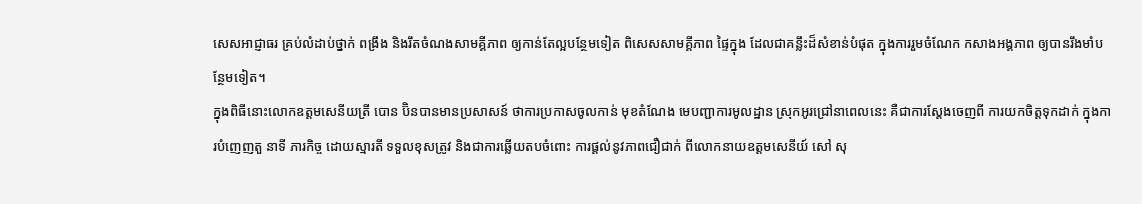សេសអាជ្ញាធរ គ្រប់លំដាប់ថ្នាក់ ពង្រឹង និងរឹតចំណងសាមគ្គីភាព ឲ្យកាន់តែល្អបន្ថែមទៀត ពិសេសសាមគ្គីភាព ផ្ទៃក្នុង ដែលជាគន្លឹះដ៏សំខាន់បំផុត ក្នុងការរួមចំណែក កសាងអង្គភាព ឲ្យបានរឹងមាំបន្ថែមទៀត។
ក្នុងពិធីនោះលោកឧត្តមសេនីយត្រី បោន ប៊ិនបានមានប្រសាសន៍ ថាការប្រកាសចូលកាន់ មុខតំណែង មេបញ្ជាការមូលដ្ឋាន ស្រុកអូរជ្រៅនាពេលនេះ គឺជាការស្តែងចេញពី ការយកចិត្តទុកដាក់ ក្នុងការបំញេញតួ នាទី ភារកិច្ច ដោយស្មារតី ទទួលខុសត្រូវ និងជាការឆ្លើយតបចំពោះ ការផ្តល់នូវភាពជឿជាក់ ពីលោកនាយឧត្តមសេនីយ៍ សៅ សុ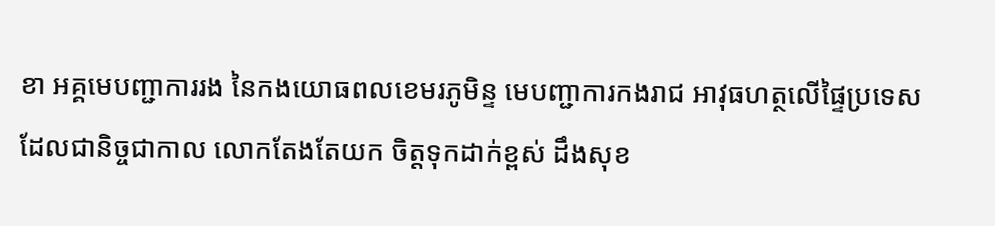ខា អគ្គមេបញ្ជាការរង នៃកងយោធពលខេមរភូមិន្ទ មេបញ្ជាការកងរាជ អាវុធហត្ថលើផ្ទៃប្រទេស ដែលជានិច្ចជាកាល លោកតែងតែយក ចិត្តទុកដាក់ខ្ពស់ ដឹងសុខ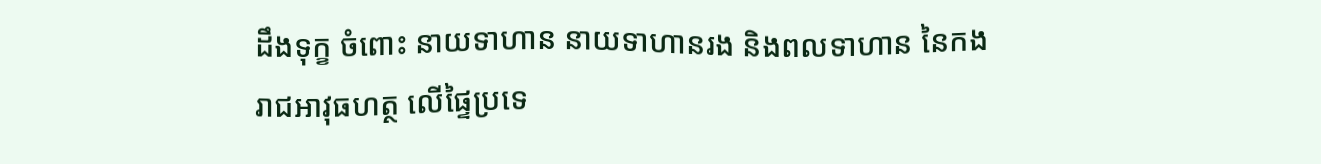ដឹងទុក្ខ ចំពោះ នាយទាហាន នាយទាហានរង និងពលទាហាន នៃកងរាជអាវុធហត្ថ លើផ្ទៃប្រទេ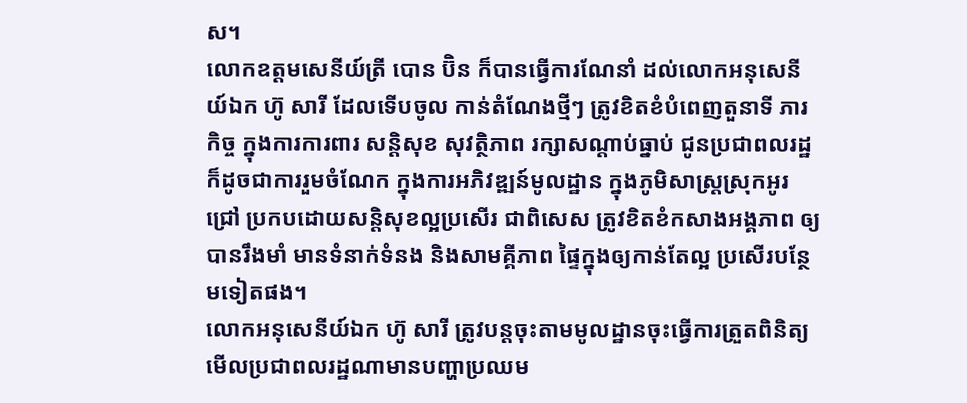ស។
លោកឧត្តមសេនីយ៍ត្រី បោន ប៊ិន ក៏បានធ្វើការណែនាំ ដល់លោកអនុសេនីយ៍ឯក ហ៊ូ សារី ដែលទើបចូល កាន់តំណែងថ្មីៗ ត្រូវខិតខំបំពេញតួនាទី ភារកិច្ច ក្នុងការការពារ សន្តិសុខ សុវត្ថិភាព រក្សាសណ្ដាប់ធ្នាប់ ជូនប្រជាពលរដ្ឋ ក៏ដូចជាការរួមចំណែក ក្នុងការអភិវឌ្ឍន៍មូលដ្ឋាន ក្នុងភូមិសាស្ត្រស្រុកអូរជ្រៅ ប្រកបដោយសន្តិសុខល្អប្រសើរ ជាពិសេស ត្រូវខិតខំកសាងអង្គភាព ឲ្យបានរឹងមាំ មានទំនាក់ទំនង និងសាមគ្គីភាព ផ្ទៃក្នុងឲ្យកាន់តែល្អ ប្រសើរបន្ថែមទៀតផង។
លោកអនុសេនីយ៍ឯក ហ៊ូ សារី ត្រូវបន្តចុះតាមមូលដ្ឋានចុះធ្វេីការត្រួតពិនិត្យមេីលប្រជាពលរដ្ឋណាមានបញ្ហាប្រឈម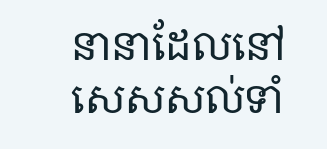នានាដែលនៅសេសសល់ទាំ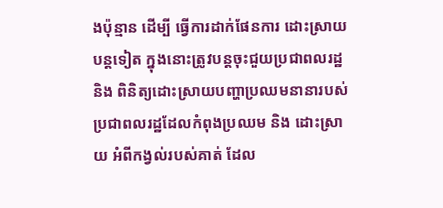ងប៉ុន្មាន ដេីម្បី ធ្វេីការដាក់ផែនការ ដោះស្រាយបន្តទៀត ក្នុងនោះត្រូវបន្តចុះជួយប្រជាពលរដ្ឋ និង ពិនិត្យដោះស្រាយបញ្ហាប្រឈមនានារបស់ប្រជាពលរដ្ឋដែលកំពុងប្រឈម និង ដោះស្រាយ អំពីកង្វល់របស់គាត់ ដែល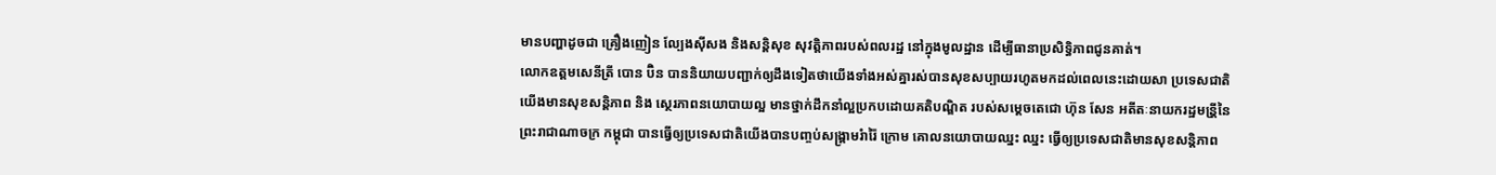មានបញ្ហាដូចជា គ្រឿងញៀន ល្បែងសុីសង និងសន្តិសុខ សុវត្តិភាពរបស់ពលរដ្ឋ នៅក្នុងមូលដ្ឋាន ដេីម្បីធានាប្រសិទ្ធិភាពជូនគាត់។
លោកឧត្តមសេនីត្រី បោន ប៊ិន បាននិយាយបញ្ជាក់ឲ្យដឹងទៀតថាយើងទាំងអស់គ្នារស់បានសុខសប្បាយរហូតមកដល់ពេលនេះដោយសា ប្រទេសជាតិយេីងមានសុខសន្តិភាព និង ស្ថេរភាពនយោបាយល្អ មានថ្នាក់ដឹកនាំល្អប្រកបដោយគតិបណ្ឌិត របស់សម្តេចតេជោ ហ៊ុន សែន អតីតៈនាយករដ្ឋមន្រី្តនៃព្រះរាជាណាចក្រ កម្ពុជា បានធ្វេីឲ្យប្រទេសជាតិយេីងបានបញ្ចប់សង្រ្គាមរំារ៉ៃ ក្រោម គោលនយោបាយឈ្នះ ឈ្នះ ធ្វេីឲ្យប្រទេសជាតិមានសុខសន្តិភាព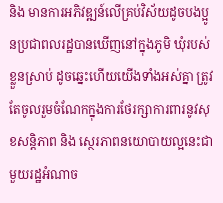និង មានការអភិវឌ្ឍន៍លេីគ្រប់វិស័យដូចបងប្អូនប្រជាពលរដ្ឋបានឃេីញនៅក្នុងភូមិ ឃំុរបស់ខ្លួនស្រាប់ ដូចឆ្នេះហេីយយេីងទាំងអស់គ្នា ត្រូវតែចូលរួមចំណែកក្នុងការថែរក្សាការពារនូវសុខសន្តិភាព និង ស្ថេរភាពនយោបាយល្អនេះជាមួយរដ្ឋអំណាច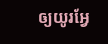ឲ្យយូរអ្វែ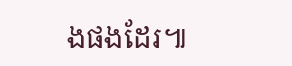ងផងដែរ៕